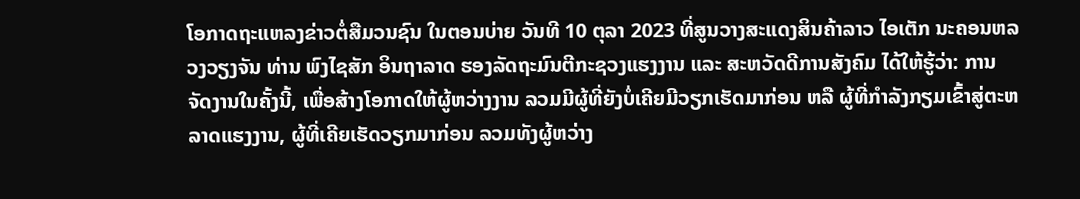ໂອກາດຖະແຫລງຂ່າວຕໍ່ສືມວນຊົນ ໃນຕອນບ່າຍ ວັນທີ 10 ຕຸລາ 2023 ທີ່ສູນວາງສະແດງສິນຄ້າລາວ ໄອເຕັກ ນະຄອນຫລວງວຽງຈັນ ທ່ານ ພົງໄຊສັກ ອິນຖາລາດ ຮອງລັດຖະມົນຕີກະຊວງແຮງງານ ແລະ ສະຫວັດດີການສັງຄົມ ໄດ້ໃຫ້ຮູ້ວ່າ: ການຈັດງານໃນຄັ້ງນີ້, ເພື່ອສ້າງໂອກາດໃຫ້ຜູ້ຫວ່າງງານ ລວມມີຜູ້ທີ່ຍັງບໍ່ເຄີຍມີວຽກເຮັດມາກ່ອນ ຫລື ຜູ້ທີ່ກຳລັງກຽມເຂົ້າສູ່ຕະຫລາດແຮງງານ, ຜູ້ທີ່ເຄີຍເຮັດວຽກມາກ່ອນ ລວມທັງຜູ້ຫວ່າງ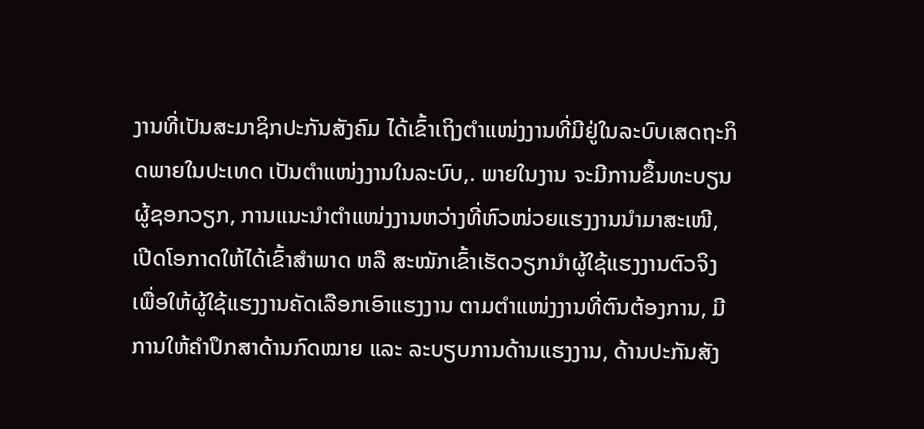ງານທີ່ເປັນສະມາຊິກປະກັນສັງຄົມ ໄດ້ເຂົ້າເຖິງຕຳແໜ່ງງານທີ່ມີຢູ່ໃນລະບົບເສດຖະກິດພາຍໃນປະເທດ ເປັນຕຳແໜ່ງງານໃນລະບົບ,. ພາຍໃນງານ ຈະມີການຂຶ້ນທະບຽນຜູ້ຊອກວຽກ, ການແນະນໍາຕໍາແໜ່ງງານຫວ່າງທີ່ຫົວໜ່ວຍແຮງງານນຳມາສະເໜີ, ເປີດໂອກາດໃຫ້ໄດ້ເຂົ້າສຳພາດ ຫລື ສະໝັກເຂົ້າເຮັດວຽກນຳຜູ້ໃຊ້ແຮງງານຕົວຈິງ ເພື່ອໃຫ້ຜູ້ໃຊ້ແຮງງານຄັດເລືອກເອົາແຮງງານ ຕາມຕໍາແໜ່ງງານທີ່ຕົນຕ້ອງການ, ມີການໃຫ້ຄຳປຶກສາດ້ານກົດໝາຍ ແລະ ລະບຽບການດ້ານແຮງງານ, ດ້ານປະກັນສັງ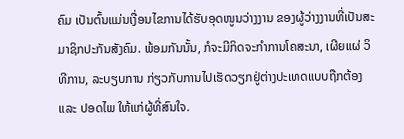ຄົມ ເປັນຕົ້ນແມ່ນເງື່ອນໄຂການໄດ້ຮັບອຸດໜູນວ່າງງານ ຂອງຜູ້ວ່າງງານທີ່ເປັນສະມາຊິກປະກັນສັງຄົມ. ພ້ອມກັນນັ້ນ, ກໍຈະມີກິດຈະກຳການໂຄສະນາ, ເຜີຍແຜ່ ວິທີການ, ລະບຽບການ ກ່ຽວກັບການໄປເຮັດວຽກຢູ່ຕ່າງປະເທດແບບຖືກຕ້ອງ ແລະ ປອດໄພ ໃຫ້ແກ່ຜູ້ທີ່ສົນໃຈ.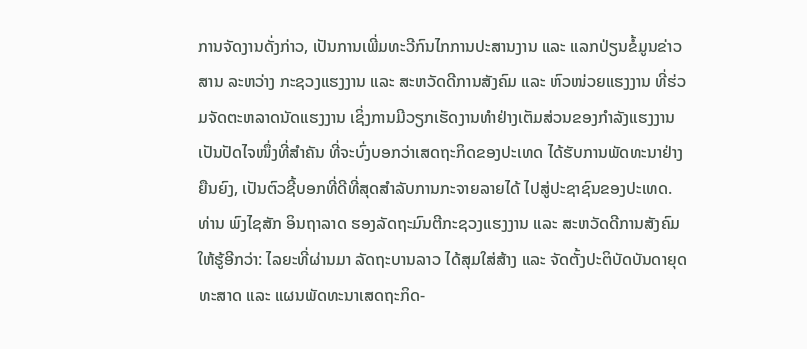ການຈັດງານດັ່ງກ່າວ, ເປັນການເພີ່ມທະວີກົນໄກການປະສານງານ ແລະ ແລກປ່ຽນຂໍ້ມູນຂ່າວສານ ລະຫວ່າງ ກະຊວງແຮງງານ ແລະ ສະຫວັດດີການສັງຄົມ ແລະ ຫົວໜ່ວຍແຮງງານ ທີ່ຮ່ວມຈັດຕະຫລາດນັດແຮງງານ ເຊິ່ງການມີວຽກເຮັດງານທຳຢ່າງເຕັມສ່ວນຂອງກຳລັງແຮງງານ ເປັນປັດໄຈໜຶ່ງທີ່ສຳຄັນ ທີ່ຈະບົ່ງບອກວ່າເສດຖະກິດຂອງປະເທດ ໄດ້ຮັບການພັດທະນາຢ່າງຍືນຍົງ, ເປັນຕົວຊີ້ບອກທີ່ດີທີ່ສຸດສຳລັບການກະຈາຍລາຍໄດ້ ໄປສູ່ປະຊາຊົນຂອງປະເທດ.
ທ່ານ ພົງໄຊສັກ ອິນຖາລາດ ຮອງລັດຖະມົນຕີກະຊວງແຮງງານ ແລະ ສະຫວັດດີການສັງຄົມ ໃຫ້ຮູ້ອີກວ່າ: ໄລຍະທີ່ຜ່ານມາ ລັດຖະບານລາວ ໄດ້ສຸມໃສ່ສ້າງ ແລະ ຈັດຕັ້ງປະຕິບັດບັນດາຍຸດທະສາດ ແລະ ແຜນພັດທະນາເສດຖະກິດ-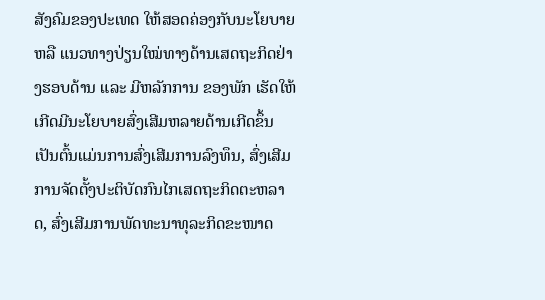ສັງຄົມຂອງປະເທດ ໃຫ້ສອດຄ່ອງກັບນະໂຍບາຍ ຫລື ແນວທາງປ່ຽນໃໝ່ທາງດ້ານເສດຖະກິດຢ່າງຮອບດ້ານ ແລະ ມີຫລັກການ ຂອງພັກ ເຮັດໃຫ້ເກີດມີນະໂຍບາຍສົ່ງເສີມຫລາຍດ້ານເກີດຂຶ້ນ ເປັນຕົ້ນແມ່ນການສົ່ງເສີມການລົງທຶນ, ສົ່ງເສີມການຈັດຕັ້ງປະຕິບັດກົນໄກເສດຖະກິດຕະຫລາດ, ສົ່ງເສີມການພັດທະນາທຸລະກິດຂະໜາດ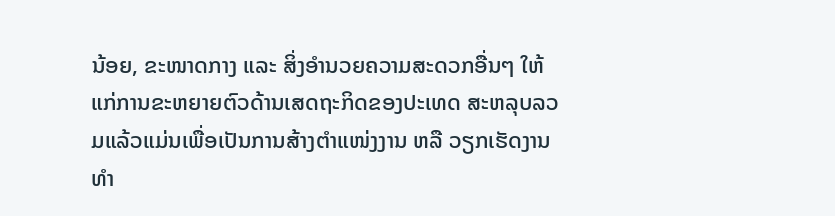ນ້ອຍ, ຂະໜາດກາງ ແລະ ສິ່ງອຳນວຍຄວາມສະດວກອື່ນໆ ໃຫ້ແກ່ການຂະຫຍາຍຕົວດ້ານເສດຖະກິດຂອງປະເທດ ສະຫລຸບລວມແລ້ວແມ່ນເພື່ອເປັນການສ້າງຕໍາແໜ່ງງານ ຫລື ວຽກເຮັດງານທຳ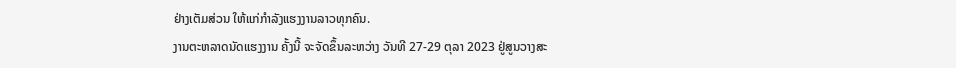ຢ່າງເຕັມສ່ວນ ໃຫ້ແກ່ກຳລັງແຮງງານລາວທຸກຄົນ.
ງານຕະຫລາດນັດແຮງງານ ຄັ້ງນີ້ ຈະຈັດຂຶ້ນລະຫວ່າງ ວັນທີ 27-29 ຕຸລາ 2023 ຢູ່ສູນວາງສະ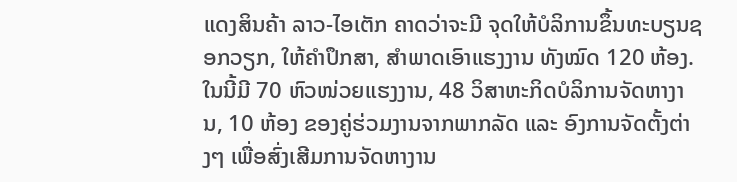ແດງສິນຄ້າ ລາວ-ໄອເຕັກ ຄາດວ່າຈະມີ ຈຸດໃຫ້ບໍລິການຂຶ້ນທະບຽນຊອກວຽກ, ໃຫ້ຄໍາປຶກສາ, ສໍາພາດເອົາແຮງງານ ທັງໝົດ 120 ຫ້ອງ. ໃນນີ້ມີ 70 ຫົວໜ່ວຍແຮງງານ, 48 ວິສາຫະກິດບໍລິການຈັດຫາງານ, 10 ຫ້ອງ ຂອງຄູ່ຮ່ວມງານຈາກພາກລັດ ແລະ ອົງການຈັດຕັ້ງຕ່າງໆ ເພື່ອສົ່ງເສີມການຈັດຫາງານ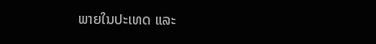ພາຍໃນປະເທດ ແລະ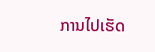ການໄປເຮັດ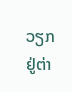ວຽກຢູ່ຕ່າ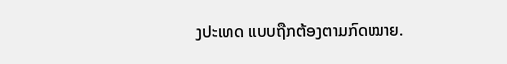ງປະເທດ ແບບຖືກຕ້ອງຕາມກົດໝາຍ.